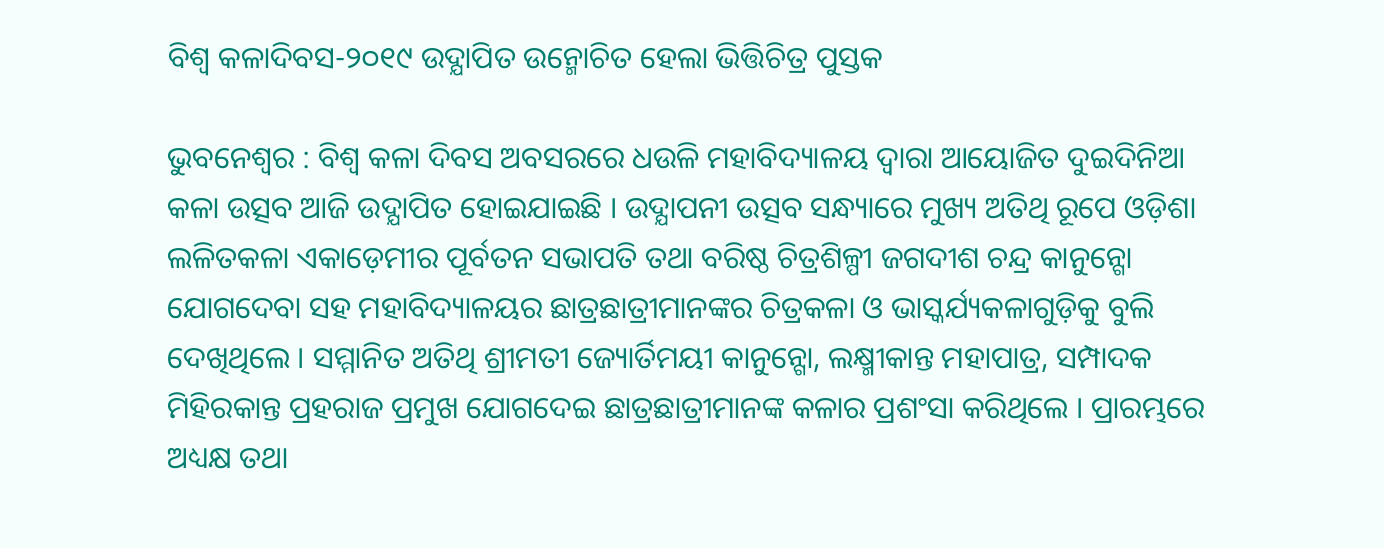ବିଶ୍ୱ କଳାଦିବସ-୨୦୧୯ ଉଦ୍ଯାପିତ ଉନ୍ମୋଚିତ ହେଲା ଭିତ୍ତିଚିତ୍ର ପୁସ୍ତକ

ଭୁବନେଶ୍ୱର : ବିଶ୍ୱ କଳା ଦିବସ ଅବସରରେ ଧଉଳି ମହାବିଦ୍ୟାଳୟ ଦ୍ୱାରା ଆୟୋଜିତ ଦୁଇଦିନିଆ କଳା ଉତ୍ସବ ଆଜି ଉଦ୍ଯାପିତ ହୋଇଯାଇଛି । ଉଦ୍ଯାପନୀ ଉତ୍ସବ ସନ୍ଧ୍ୟାରେ ମୁଖ୍ୟ ଅତିଥି ରୂପେ ଓଡ଼ିଶା ଲଳିତକଳା ଏକାଡ଼େମୀର ପୂର୍ବତନ ସଭାପତି ତଥା ବରିଷ୍ଠ ଚିତ୍ରଶିଳ୍ପୀ ଜଗଦୀଶ ଚନ୍ଦ୍ର କାନୁନ୍ଗୋ ଯୋଗଦେବା ସହ ମହାବିଦ୍ୟାଳୟର ଛାତ୍ରଛାତ୍ରୀମାନଙ୍କର ଚିତ୍ରକଳା ଓ ଭାସ୍କର୍ଯ୍ୟକଳାଗୁଡ଼ିକୁ ବୁଲି ଦେଖିଥିଲେ । ସମ୍ମାନିତ ଅତିଥି ଶ୍ରୀମତୀ ଜ୍ୟୋର୍ତିମୟୀ କାନୁନ୍ଗୋ, ଲକ୍ଷ୍ମୀକାନ୍ତ ମହାପାତ୍ର, ସମ୍ପାଦକ ମିହିରକାନ୍ତ ପ୍ରହରାଜ ପ୍ରମୁଖ ଯୋଗଦେଇ ଛାତ୍ରଛାତ୍ରୀମାନଙ୍କ କଳାର ପ୍ରଶଂସା କରିଥିଲେ । ପ୍ରାରମ୍ଭରେ ଅଧ୍ୟକ୍ଷ ତଥା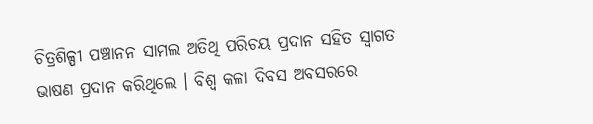ଚିତ୍ରଶିଳ୍ପୀ ପଞ୍ଚାନନ ସାମଲ ଅତିଥି ପରିଚୟ ପ୍ରଦାନ ସହିତ ସ୍ୱାଗତ ଭାଷଣ ପ୍ରଦାନ କରିଥିଲେ । ବିଶ୍ୱ କଳା ଦିବସ ଅବସରରେ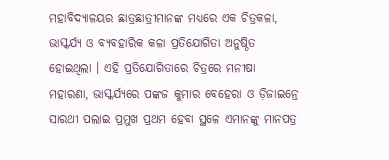ମହାବିଦ୍ୟାଳୟର ଛାତ୍ରଛାତ୍ରୀମାନଙ୍କ ମଧ୍ୟରେ ଏକ ଚିତ୍ରକଳା, ଭାସ୍କର୍ଯ୍ୟ ଓ ବ୍ୟବହାରିକ କଳା ପ୍ରତିଯୋଗିତା ଅନୁଷ୍ଠିତ ହୋଇଥିଲା । ଏହି ପ୍ରତିଯୋଗିତାରେ ଚିତ୍ରରେ ମନୀଷା ମହାରଣା, ଭାସ୍କର୍ଯ୍ୟରେ ପଙ୍କଜ କୁମାର ବେହେରା ଓ ଡ଼ିଜାଇନ୍ରେ ସାରଥୀ ପଲାଇ ପ୍ରମୁଖ ପ୍ରଥମ ହେବା ସ୍ଥଳେ ଏମାନଙ୍କୁ ମାନପତ୍ର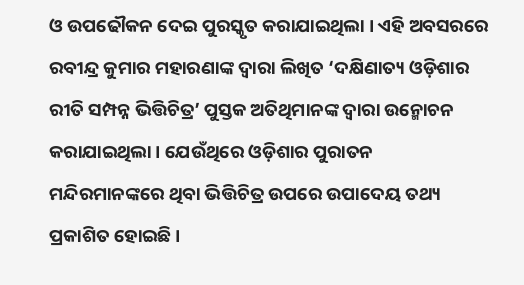ଓ ଉପଢୌକନ ଦେଇ ପୁରସ୍କୃତ କରାଯାଇଥିଲା । ଏହି ଅବସରରେ ରବୀନ୍ଦ୍ର କୁମାର ମହାରଣାଙ୍କ ଦ୍ୱାରା ଲିଖିତ ‘ଦକ୍ଷିଣାତ୍ୟ ଓଡ଼ିଶାର ରୀତି ସମ୍ପନ୍ନ ଭିତ୍ତିଚିତ୍ର’ ପୁସ୍ତକ ଅତିଥିମାନଙ୍କ ଦ୍ୱାରା ଉନ୍ମୋଚନ କରାଯାଇଥିଲା । ଯେଉଁଥିରେ ଓଡ଼ିଶାର ପୁରାତନ ମନ୍ଦିରମାନଙ୍କରେ ଥିବା ଭିତ୍ତିଚିତ୍ର ଉପରେ ଉପାଦେୟ ତଥ୍ୟ ପ୍ରକାଶିତ ହୋଇଛି ।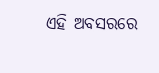ଏହି ଅବସରରେ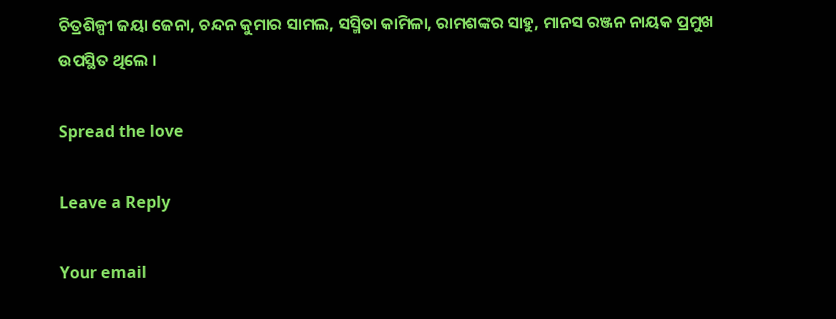ଚିତ୍ରଶିଳ୍ପୀ ଜୟା ଜେନା, ଚନ୍ଦନ କୁମାର ସାମଲ, ସସ୍ମିତା କାମିଳା, ରାମଶଙ୍କର ସାହୁ, ମାନସ ରଞ୍ଜନ ନାୟକ ପ୍ରମୁଖ ଉପସ୍ଥିତ ଥିଲେ ।

Spread the love

Leave a Reply

Your email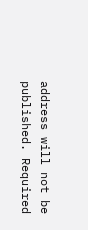address will not be published. Required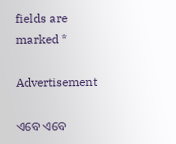fields are marked *

Advertisement

ଏବେ ଏବେ